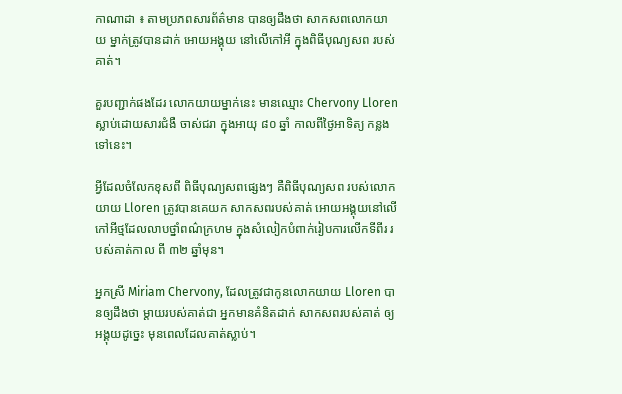កាណាដា ៖ តាមប្រភពសារព័ត៌មាន បានឲ្យដឹងថា សាកសពលោកយាយ ម្នាក់ត្រូវបានដាក់ អោយអង្គុយ នៅលើកៅអី ក្នុងពិធីបុណ្យសព របស់គាត់។

គួរបញ្ជាក់ផងដែរ លោកយាយម្នាក់នេះ មានឈ្មោះ Chervony Lloren ស្លាប់ដោយសារជំងឺ ចាស់ជរា ក្នុងអាយុ ៨០ ឆ្នាំ កាលពីថ្ងៃអាទិត្យ កន្លងទៅនេះ។

អ្វីដែលចំលែកខុសពី ពិធីបុណ្យសពផ្សេងៗ គឺពិធីបុណ្យសព របស់លោកយាយ Lloren ត្រូវបានគេយក សាកសពរបស់គាត់ អោយអង្គុយនៅលើ កៅអីថ្មដែលលាបថ្នាំពណ៌ក្រហម ក្នុងសំលៀកបំពាក់រៀបការលើកទីពីរ របស់គាត់កាល ពី ៣២ ឆ្នាំមុន។

អ្នកស្រី Miriam Chervony, ដែលត្រូវជាកូនលោកយាយ Lloren បានឲ្យដឹងថា ម្តាយរបស់គាត់ជា អ្នកមានគំនិតដាក់ សាកសពរបស់គាត់ ឲ្យអង្គុយដូច្នេះ មុនពេលដែលគាត់ស្លាប់។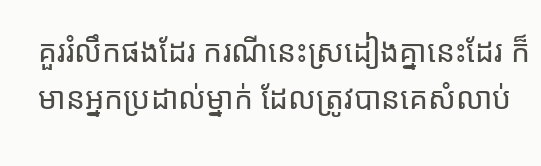គួររំលឹកផងដែរ ករណីនេះស្រដៀងគ្នានេះដែរ ក៏មានអ្នកប្រដាល់ម្នាក់ ដែលត្រូវបានគេសំលាប់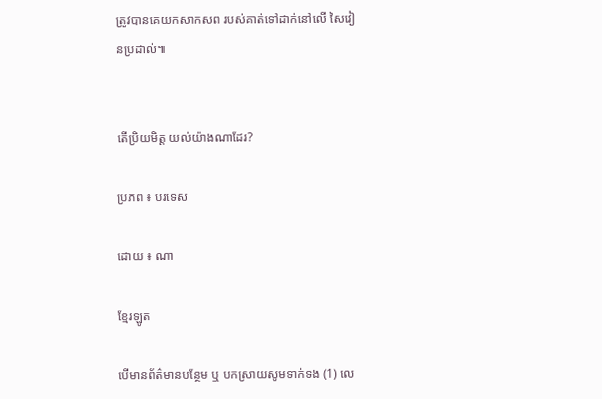ត្រូវបានគេយកសាកសព របស់គាត់ទៅដាក់នៅលើ សៃវៀនប្រដាល់៕


តើប្រិយមិត្ត យល់យ៉ាងណាដែរ?

ប្រភព ៖ បរទេស

ដោយ ៖ ណា

ខ្មែរឡូត

បើមានព័ត៌មានបន្ថែម ឬ បកស្រាយសូមទាក់ទង (1) លេ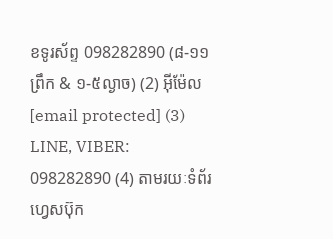ខទូរស័ព្ទ 098282890 (៨-១១ព្រឹក & ១-៥ល្ងាច) (2) អ៊ីម៉ែល [email protected] (3) LINE, VIBER: 098282890 (4) តាមរយៈទំព័រហ្វេសប៊ុក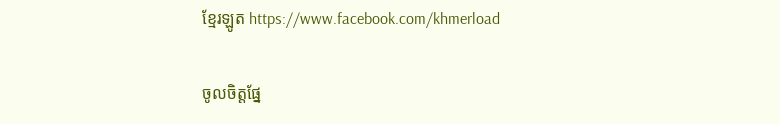ខ្មែរឡូត https://www.facebook.com/khmerload

ចូលចិត្តផ្នែ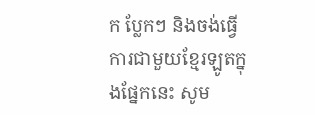ក ប្លែកៗ និងចង់ធ្វើការជាមួយខ្មែរឡូតក្នុងផ្នែកនេះ សូម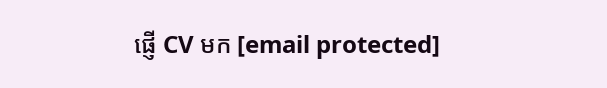ផ្ញើ CV មក [email protected]